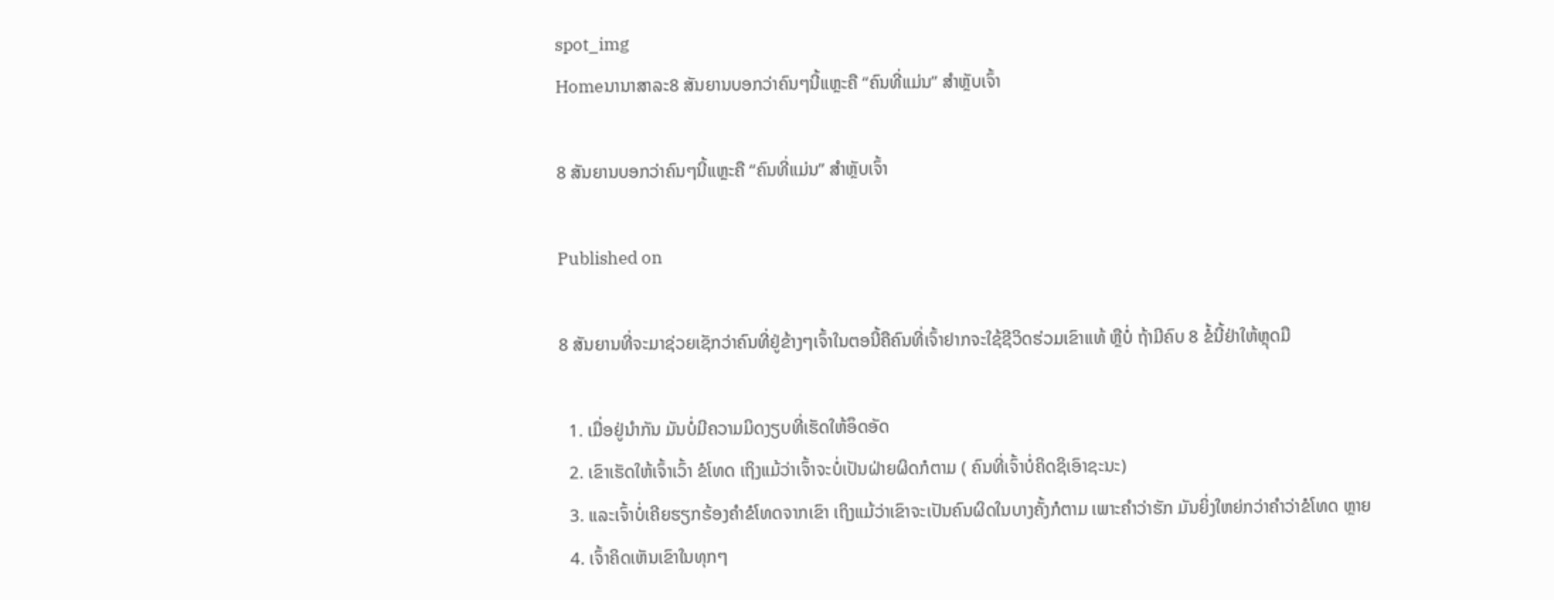spot_img
Homeນານາສາລະ8 ສັນຍານບອກວ່າຄົນໆນີ້ແຫຼະຄື “ຄົນທີ່ແມ່ນ” ສໍາຫຼັບເຈົ້າ

8 ສັນຍານບອກວ່າຄົນໆນີ້ແຫຼະຄື “ຄົນທີ່ແມ່ນ” ສໍາຫຼັບເຈົ້າ

Published on

8 ສັນຍານທີ່ຈະມາຊ່ວຍເຊັກວ່າຄົນທີ່ຢູ່ຂ້າງໆເຈົ້າໃນຕອນີ້ຄືຄົນທີ່ເຈົ້າຢາກຈະໃຊ້ຊີວິດຮ່ວມເຂົາແທ້ ຫຼືບໍ່ ຖ້າມີຄົບ 8 ຂໍ້ນີ້ຢ່າໃຫ້ຫຼຸດມື

  1. ເມື່ອຢູ່ນໍາກັນ ມັນບໍ່ມີຄວາມມິດງຽບທີ່ເຮັດໃຫ້ອຶດອັດ
  2. ເຂົາເຮັດໃຫ້ເຈົ້າເວົ້າ ຂໍໂທດ ເຖິງແມ້ວ່າເຈົ້າຈະບໍ່ເປັນຝ່າຍຜິດກໍຕາມ ( ຄົນທີ່ເຈົ້າບໍ່ຄິດຊິເອົາຊະນະ)
  3. ແລະເຈົ້າບໍ່ເຄີຍຮຽກຮ້ອງຄໍາຂໍໂທດຈາກເຂົາ ເຖິງແມ້ວ່າເຂົາຈະເປັນຄົນຜິດໃນບາງຄັ້ງກໍຕາມ ເພາະຄໍາວ່າຮັກ ມັນຍິ່ງໃຫຍ່ກວ່າຄໍາວ່າຂໍໂທດ ຫຼາຍ
  4. ເຈົ້າຄິດເຫັນເຂົາໃນທຸກໆ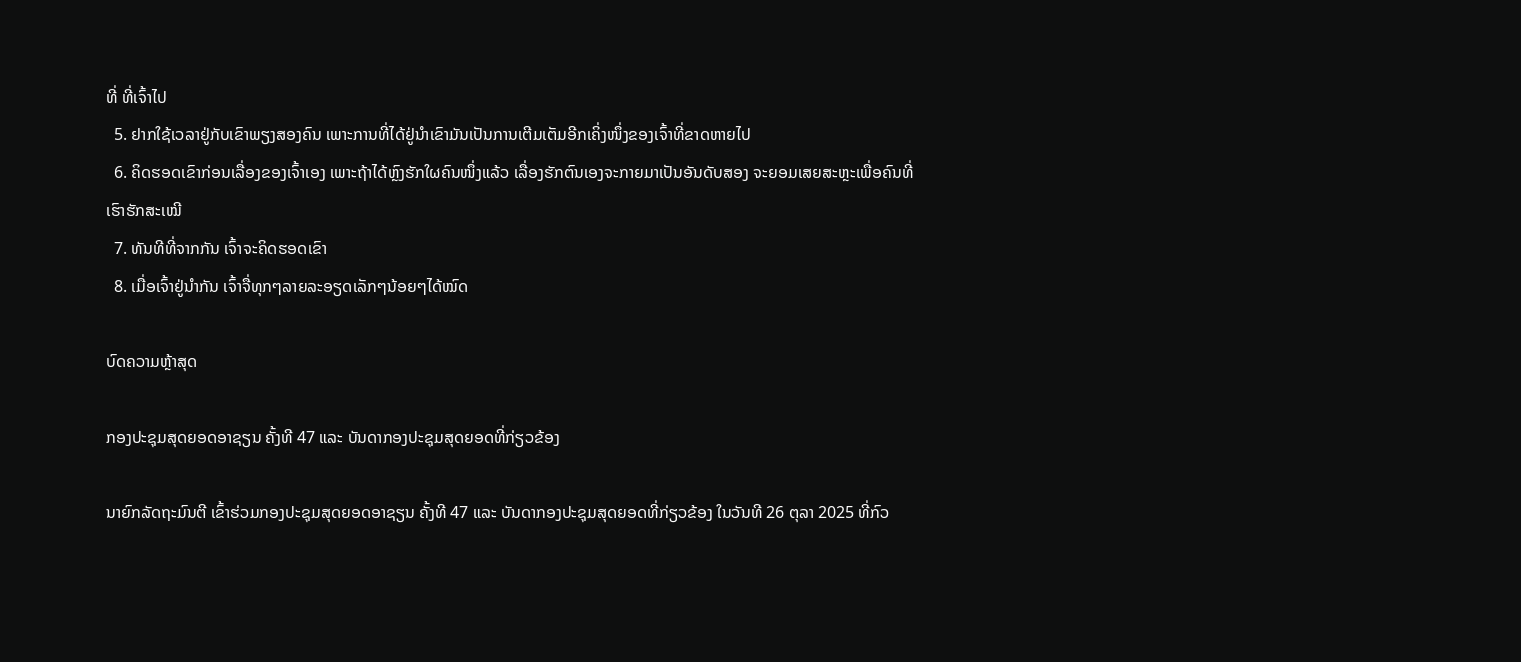ທີ່ ທີ່ເຈົ້າໄປ
  5. ຢາກໃຊ້ເວລາຢູ່ກັບເຂົາພຽງສອງຄົນ ເພາະການທີ່ໄດ້ຢູ່ນໍາເຂົາມັນເປັນການເຕີມເຕັມອີກເຄິ່ງໜຶ່ງຂອງເຈົ້າທີ່ຂາດຫາຍໄປ
  6. ຄິດຮອດເຂົາກ່ອນເລື່ອງຂອງເຈົ້າເອງ ເພາະຖ້າໄດ້ຫຼົງຮັກໃຜຄົນໜຶ່ງແລ້ວ ເລື່ອງຮັກຕົນເອງຈະກາຍມາເປັນອັນດັບສອງ ຈະຍອມເສຍສະຫຼະເພື່ອຄົນທີ່ເຮົາຮັກສະເໝີ
  7. ທັນທີທີ່ຈາກກັນ ເຈົ້າຈະຄິດຮອດເຂົາ
  8. ເມື່ອເຈົ້າຢູ່ນໍາກັນ ເຈົ້າຈື່ທຸກໆລາຍລະອຽດເລັກໆນ້ອຍໆໄດ້ໝົດ

ບົດຄວາມຫຼ້າສຸດ

ກອງປະຊຸມສຸດຍອດອາຊຽນ ຄັ້ງທີ 47 ແລະ ບັນດາກອງປະຊຸມສຸດຍອດທີ່ກ່ຽວຂ້ອງ

ນາຍົກລັດຖະມົນຕີ ເຂົ້າຮ່ວມກອງປະຊຸມສຸດຍອດອາຊຽນ ຄັ້ງທີ 47 ແລະ ບັນດາກອງປະຊຸມສຸດຍອດທີ່ກ່ຽວຂ້ອງ ໃນວັນທີ 26 ຕຸລາ 2025 ທີ່ກົວ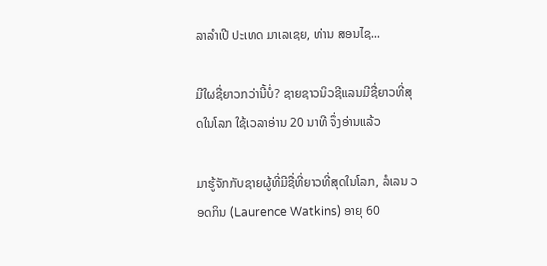ລາລໍາເປີ ປະເທດ ມາເລເຊຍ, ທ່ານ ສອນໄຊ...

ມີໃຜຊື່ຍາວກວ່ານີ້ບໍ່? ຊາຍຊາວນິວຊີແລນມີຊື່ຍາວທີ່ສຸດໃນໂລກ ໃຊ້ເວລາອ່ານ 20 ນາທີ ຈຶ່ງອ່ານແລ້ວ

ມາຮູ້ຈັກກັບຊາຍຜູ້ທີ່ມີຊື່ທີ່ຍາວທີ່ສຸດໃນໂລກ, ລໍເລນ ວອດກິນ (Laurence Watkins) ອາຍຸ 60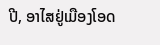ປີ, ອາໄສຢູ່ເມືອງໂອດ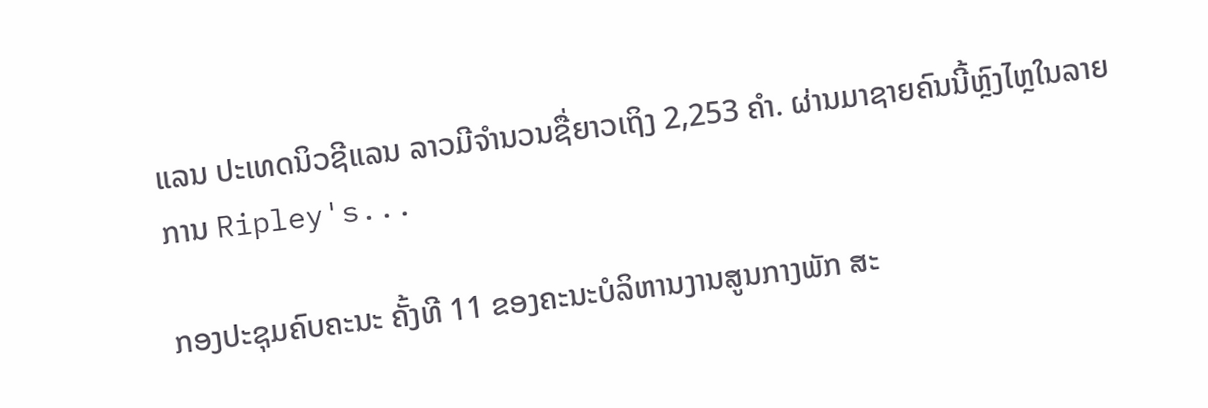ແລນ ປະເທດນິວຊີແລນ ລາວມີຈໍານວນຊື່ຍາວເຖິງ 2,253 ຄໍາ. ຜ່ານມາຊາຍຄົນນີ້ຫຼົງໄຫຼໃນລາຍການ Ripley's...

ກອງປະຊຸມຄົບຄະນະ ຄັ້ງທີ 11 ຂອງຄະນະບໍລິຫານງານສູນກາງພັກ ສະ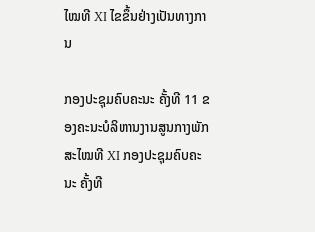ໄໝທີ XI ໄຂຂຶ້ນຢ່າງເປັນທາງການ

ກອງປະຊຸມຄົບຄະນະ ຄັ້ງທີ 11 ຂອງຄະນະບໍລິຫານງານສູນກາງພັກ ສະໄໝທີ XI ກອງປະຊຸມຄົບຄະນະ ຄັ້ງທີ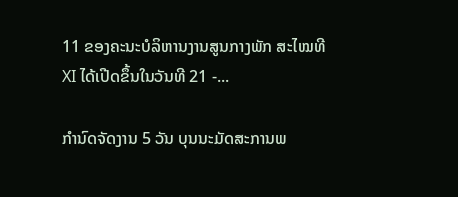11 ຂອງຄະນະບໍລິຫານງານສູນກາງພັກ ສະໄໝທີ XI ໄດ້ເປີດຂຶ້ນໃນວັນທີ 21 -...

ກຳນົດຈັດງານ 5 ວັນ ບຸນນະມັດສະການພ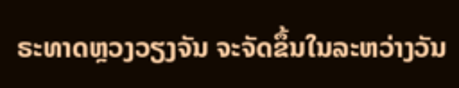ຣະທາດຫຼວງວຽງຈັນ ຈະຈັດຂຶ້ນໃນລະຫວ່າງວັນ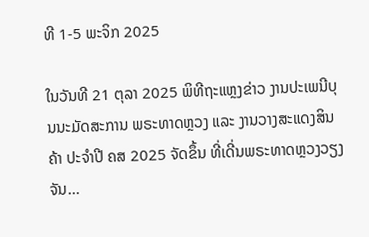ທີ 1-5 ພະຈິກ 2025

ໃນວັນທີ 21 ຕຸລາ 2025 ພິທີຖະແຫຼງຂ່າວ ງານປະເພນີບຸນນະມັດສະການ ພຣະທາດຫຼວງ ແລະ ງານວາງສະແດງສິນຄ້າ ປະຈຳປີ ຄສ 2025 ຈັດຂຶ້ນ ທີ່ເດີ່ນພຣະທາດຫຼວງວຽງຈັນ...